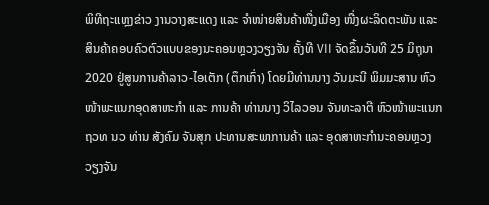ພິທີຖະແຫຼງຂ່າວ ງານວາງສະແດງ ແລະ ຈໍາໜ່າຍສິນຄ້າໜື່ງເມືອງ ໜື່ງຜະລິດຕະພັນ ແລະ ສິນຄ້າຄອບຄົວຕົວແບບຂອງນະຄອນຫຼວງວຽງຈັນ ຄັ້ງທີ VII ຈັດຂຶ້ນວັນທີ 25 ມິຖຸນາ 2020 ຢູ່ສູນການຄ້າລາວ-ໄອເຕັກ (ຕຶກເກົ່າ) ໂດຍມີທ່ານນາງ ວັນມະນີ ພິມມະສານ ຫົວໜ້າພະແນກອຸດສາຫະກໍາ ແລະ ການຄ້າ ທ່ານນາງ ວິໄລວອນ ຈັນທະລາຕີ ຫົວໜ້າພະແນກ ຖວທ ນວ ທ່ານ ສັງຄົມ ຈັນສຸກ ປະທານສະພາການຄ້າ ແລະ ອຸດສາຫະກໍານະຄອນຫຼວງວຽງຈັນ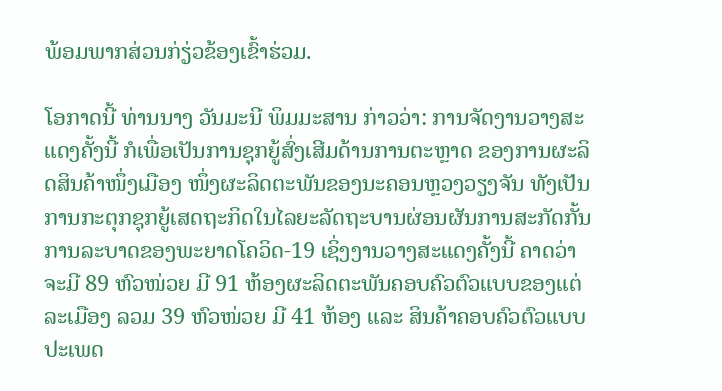ພ້ອມພາກສ່ວນກ່ຽ່ວຂ້ອງເຂົ້າຮ່ວມ.

ໂອກາດນີ້ ທ່ານນາງ ວັນມະນີ ພິມມະສານ ກ່າວວ່າ: ການຈັດງານວາງສະແດງຄັ້ງນີ້ ກໍເພື່ອເປັນການຊຸກຍູ້ສົ່ງເສີມດ້ານການຕະຫຼາດ ຂອງການຜະລິດສິນຄ້າໜຶ່ງເມືອງ ໜຶ່ງຜະລິດຕະພັນຂອງນະຄອນຫຼວງວຽງຈັນ ທັງເປັນການກະຕຸກຊຸກຍູ້ເສດຖະກິດໃນໄລຍະລັດຖະບານຜ່ອນຜັນການສະກັດກັ້ນການລະບາດຂອງພະຍາດໂຄວິດ-19 ເຊິ່ງງານວາງສະແດງຄັ້ງນີ້ ຄາດວ່າຈະມີ 89 ຫົວໜ່ວຍ ມີ 91 ຫ້ອງຜະລິດຕະພັນຄອບຄົວຕົວແບບຂອງແຕ່ລະເມືອງ ລວມ 39 ຫົວໜ່ວຍ ມີ 41 ຫ້ອງ ແລະ ສິນຄ້າຄອບຄົວຕົວແບບ ປະເພດ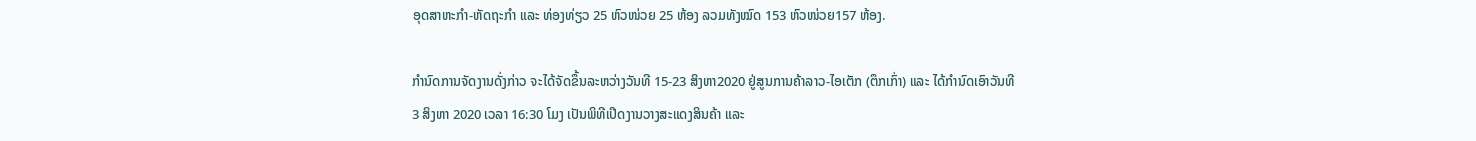ອຸດສາຫະກໍາ-ຫັດຖະກໍາ ແລະ ທ່ອງທ່ຽວ 25 ຫົວໜ່ວຍ 25 ຫ້ອງ ລວມທັງໝົດ 153 ຫົວໜ່ວຍ157 ຫ້ອງ.

ກໍານົດການຈັດງານດັ່ງກ່າວ ຈະໄດ້ຈັດຂຶ້ນລະຫວ່າງວັນທີ 15-23 ສິງຫາ2020 ຢູ່ສູນການຄ້າລາວ-ໄອເຕັກ (ຕຶກເກົ່າ) ແລະ ໄດ້ກໍານົດເອົາວັນທີ 3 ສິງຫາ 2020 ເວລາ 16:30 ໂມງ ເປັນພິທີເປີດງານວາງສະແດງສິນຄ້າ ແລະ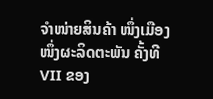ຈໍາໜ່າຍສິນຄ້າ ໜຶ່ງເມືອງ ໜຶ່ງຜະລິດຕະພັນ ຄັ້ງທີ VII ຂອງ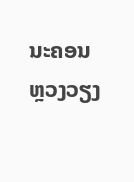ນະຄອນຫຼວງວຽງ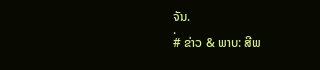ຈັນ.
.
# ຂ່າວ & ພາບ: ສີພ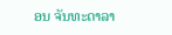ອນ ຈັນທະດາລາ